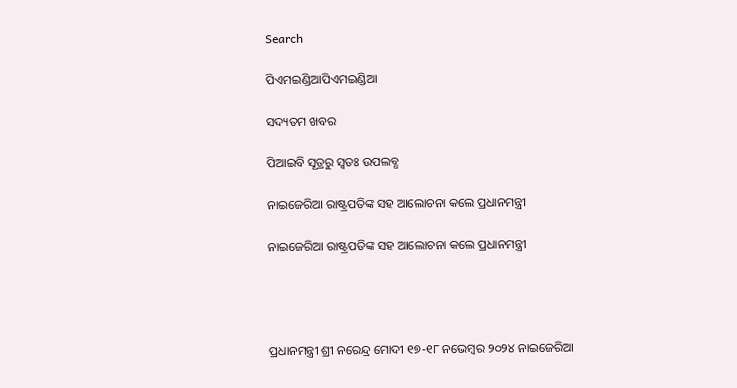Search

ପିଏମଇଣ୍ଡିଆପିଏମଇଣ୍ଡିଆ

ସଦ୍ୟତମ ଖବର

ପିଆଇବି ସୂତ୍ରରୁ ସ୍ବତଃ ଉପଲବ୍ଧ

ନାଇଜେରିଆ ରାଷ୍ଟ୍ରପତିଙ୍କ ସହ ଆଲୋଚନା କଲେ ପ୍ରଧାନମନ୍ତ୍ରୀ

ନାଇଜେରିଆ ରାଷ୍ଟ୍ରପତିଙ୍କ ସହ ଆଲୋଚନା କଲେ ପ୍ରଧାନମନ୍ତ୍ରୀ




ପ୍ରଧାନମନ୍ତ୍ରୀ ଶ୍ରୀ ନରେନ୍ଦ୍ର ମୋଦୀ ୧୭-୧୮ ନଭେମ୍ବର ୨୦୨୪ ନାଇଜେରିଆ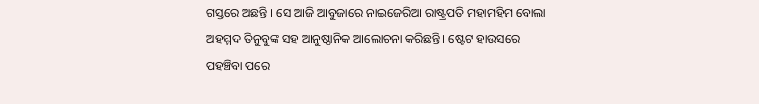ଗସ୍ତରେ ଅଛନ୍ତି । ସେ ଆଜି ଆବୁଜାରେ ନାଇଜେରିଆ ରାଷ୍ଟ୍ରପତି ମହାମହିମ ବୋଲା ଅହମ୍ମଦ ତିନୁବୁଙ୍କ ସହ ଆନୁଷ୍ଠାନିକ ଆଲୋଚନା କରିଛନ୍ତି। ଷ୍ଟେଟ ହାଉସରେ ପହଞ୍ଚିବା ପରେ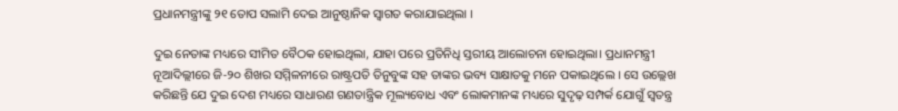ପ୍ରଧାନମନ୍ତ୍ରୀଙ୍କୁ ୨୧ ତୋପ ସଲାମି ଦେଇ ଆନୁଷ୍ଠାନିକ ସ୍ୱାଗତ କରାଯାଇଥିଲା ।

ଦୁଇ ନେତାଙ୍କ ମଧ୍ୟରେ ସୀମିତ ବୈଠକ ହୋଇଥିଲା, ଯାହା ପରେ ପ୍ରତିନିଧି ସ୍ତରୀୟ ଆଲୋଚନା ହୋଇଥିଲା। ପ୍ରଧାନମନ୍ତ୍ରୀ ନୂଆଦିଲ୍ଲୀରେ ଜି-୨୦ ଶିଖର ସମ୍ମିଳନୀରେ ରାଷ୍ଟ୍ରପତି ତିନୁବୁଙ୍କ ସହ ତାଙ୍କର ଭବ୍ୟ ସାକ୍ଷାତକୁ ମନେ ପକାଇଥିଲେ । ସେ ଉଲ୍ଲେଖ କରିଛନ୍ତି ଯେ ଦୁଇ ଦେଶ ମଧ୍ୟରେ ସାଧାରଣ ଗଣତାନ୍ତ୍ରିକ ମୂଲ୍ୟବୋଧ ଏବଂ ଲୋକମାନଙ୍କ ମଧ୍ୟରେ ସୁଦୃଢ଼ ସମ୍ପର୍କ ଯୋଗୁଁ ସ୍ୱତନ୍ତ୍ର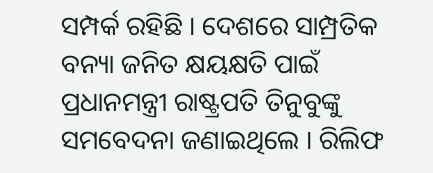ସମ୍ପର୍କ ରହିଛି । ଦେଶରେ ସାମ୍ପ୍ରତିକ ବନ୍ୟା ଜନିତ କ୍ଷୟକ୍ଷତି ପାଇଁ ପ୍ରଧାନମନ୍ତ୍ରୀ ରାଷ୍ଟ୍ରପତି ତିନୁବୁଙ୍କୁ ସମବେଦନା ଜଣାଇଥିଲେ । ରିଲିଫ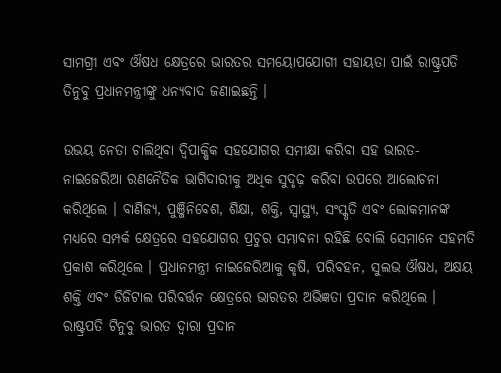ସାମଗ୍ରୀ ଏବଂ ଔଷଧ କ୍ଷେତ୍ରରେ ଭାରତର ସମୟୋପଯୋଗୀ ସହାୟତା ପାଇଁ ରାଷ୍ଟ୍ରପତି ତିନୁବୁ ପ୍ରଧାନମନ୍ତ୍ରୀଙ୍କୁ ଧନ୍ୟବାଦ ଜଣାଇଛନ୍ତି ।

ଉଭୟ ନେତା ଚାଲିଥିବା ଦ୍ୱିପାକ୍ଷିକ ସହଯୋଗର ସମୀକ୍ଷା କରିବା ସହ ଭାରତ-ନାଇଜେରିଆ ରଣନୈତିକ ଭାଗିଦାରୀକୁ ଅଧିକ ସୁଦୃଢ଼ କରିବା ଉପରେ ଆଲୋଚନା କରିଥିଲେ । ବାଣିଜ୍ୟ, ପୁଞ୍ଜିନିବେଶ, ଶିକ୍ଷା, ଶକ୍ତି, ସ୍ୱାସ୍ଥ୍ୟ, ସଂସ୍କୃତି ଏବଂ ଲୋକମାନଙ୍କ ମଧ୍ୟରେ ସମ୍ପର୍କ କ୍ଷେତ୍ରରେ ସହଯୋଗର ପ୍ରଚୁର ସମ୍ଭାବନା ରହିଛି ବୋଲି ସେମାନେ ସହମତି ପ୍ରକାଶ କରିଥିଲେ । ପ୍ରଧାନମନ୍ତ୍ରୀ ନାଇଜେରିଆକୁ କୃଷି, ପରିବହନ, ସୁଲଭ ଔଷଧ, ଅକ୍ଷୟ ଶକ୍ତି ଏବଂ ଡିଜିଟାଲ ପରିବର୍ତ୍ତନ କ୍ଷେତ୍ରରେ ଭାରତର ଅଭିଜ୍ଞତା ପ୍ରଦାନ କରିଥିଲେ । ରାଷ୍ଟ୍ରପତି ଟିନୁବୁ ଭାରତ ଦ୍ୱାରା ପ୍ରଦାନ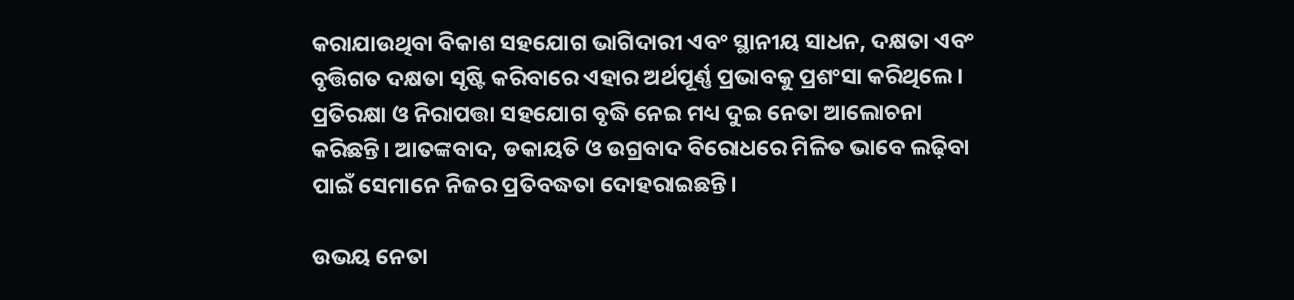କରାଯାଉଥିବା ବିକାଶ ସହଯୋଗ ଭାଗିଦାରୀ ଏବଂ ସ୍ଥାନୀୟ ସାଧନ, ଦକ୍ଷତା ଏବଂ ବୃତ୍ତିଗତ ଦକ୍ଷତା ସୃଷ୍ଟି କରିବାରେ ଏହାର ଅର୍ଥପୂର୍ଣ୍ଣ ପ୍ରଭାବକୁ ପ୍ରଶଂସା କରିଥିଲେ । ପ୍ରତିରକ୍ଷା ଓ ନିରାପତ୍ତା ସହଯୋଗ ବୃଦ୍ଧି ନେଇ ମଧ୍ୟ ଦୁଇ ନେତା ଆଲୋଚନା କରିଛନ୍ତି। ଆତଙ୍କବାଦ, ଡକାୟତି ଓ ଉଗ୍ରବାଦ ବିରୋଧରେ ମିଳିତ ଭାବେ ଲଢ଼ିବା ପାଇଁ ସେମାନେ ନିଜର ପ୍ରତିବଦ୍ଧତା ଦୋହରାଇଛନ୍ତି।

ଉଭୟ ନେତା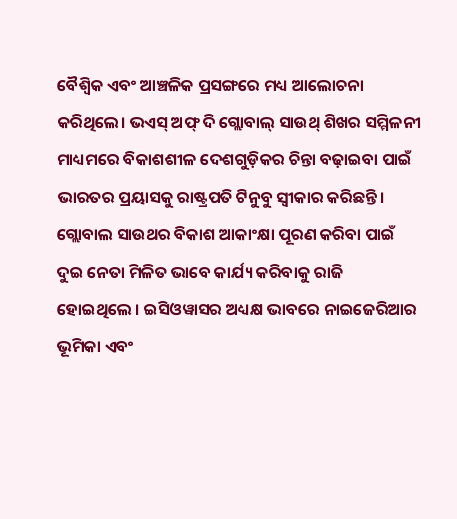ବୈଶ୍ୱିକ ଏବଂ ଆଞ୍ଚଳିକ ପ୍ରସଙ୍ଗରେ ମଧ୍ୟ ଆଲୋଚନା କରିଥିଲେ। ଭଏସ୍ ଅଫ୍ ଦି ଗ୍ଲୋବାଲ୍ ସାଉଥ୍ ଶିଖର ସମ୍ମିଳନୀ ମାଧ୍ୟମରେ ବିକାଶଶୀଳ ଦେଶଗୁଡ଼ିକର ଚିନ୍ତା ବଢ଼ାଇବା ପାଇଁ ଭାରତର ପ୍ରୟାସକୁ ରାଷ୍ଟ୍ରପତି ଟିନୁବୁ ସ୍ୱୀକାର କରିଛନ୍ତି। ଗ୍ଲୋବାଲ ସାଉଥର ବିକାଶ ଆକାଂକ୍ଷା ପୂରଣ କରିବା ପାଇଁ ଦୁଇ ନେତା ମିଳିତ ଭାବେ କାର୍ଯ୍ୟ କରିବାକୁ ରାଜି ହୋଇଥିଲେ । ଇସିଓୱାସର ଅଧ୍ୟକ୍ଷ ଭାବରେ ନାଇଜେରିଆର ଭୂମିକା ଏବଂ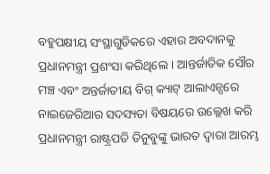ବହୁପକ୍ଷୀୟ ସଂସ୍ଥାଗୁଡିକରେ ଏହାର ଅବଦାନକୁ ପ୍ରଧାନମନ୍ତ୍ରୀ ପ୍ରଶଂସା କରିଥିଲେ । ଆନ୍ତର୍ଜାତିକ ସୌର ମଞ୍ଚ ଏବଂ ଅନ୍ତର୍ଜାତୀୟ ବିଗ୍ କ୍ୟାଟ୍ ଆଲାଏନ୍ସରେ ନାଇଜେରିଆର ସଦସ୍ୟତା ବିଷୟରେ ଉଲ୍ଲେଖ କରି ପ୍ରଧାନମନ୍ତ୍ରୀ ରାଷ୍ଟ୍ରପତି ତିନୁବୁଙ୍କୁ ଭାରତ ଦ୍ୱାରା ଆରମ୍ଭ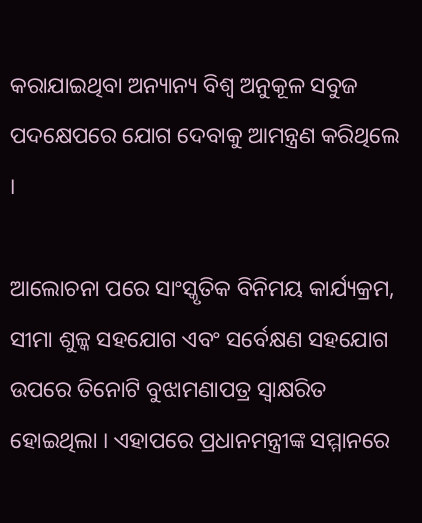କରାଯାଇଥିବା ଅନ୍ୟାନ୍ୟ ବିଶ୍ବ ଅନୁକୂଳ ସବୁଜ ପଦକ୍ଷେପରେ ଯୋଗ ଦେବାକୁ ଆମନ୍ତ୍ରଣ କରିଥିଲେ ।

ଆଲୋଚନା ପରେ ସାଂସ୍କୃତିକ ବିନିମୟ କାର୍ଯ୍ୟକ୍ରମ, ସୀମା ଶୁଳ୍କ ସହଯୋଗ ଏବଂ ସର୍ବେକ୍ଷଣ ସହଯୋଗ ଉପରେ ତିନୋଟି ବୁଝାମଣାପତ୍ର ସ୍ୱାକ୍ଷରିତ ହୋଇଥିଲା । ଏହାପରେ ପ୍ରଧାନମନ୍ତ୍ରୀଙ୍କ ସମ୍ମାନରେ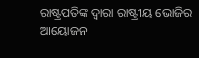ରାଷ୍ଟ୍ରପତିଙ୍କ ଦ୍ୱାରା ରାଷ୍ଟ୍ରୀୟ ଭୋଜିର ଆୟୋଜନ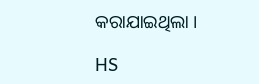କରାଯାଇଥିଲା ।

HS